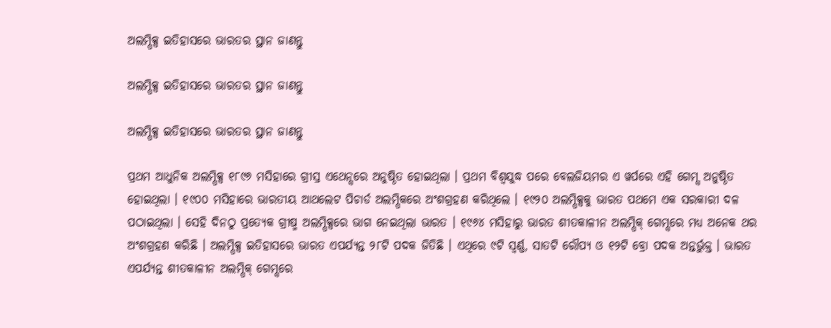ଅଲମ୍ପିକ୍ସ ଇତିହାସରେ ଭାରତର ସ୍ଥାନ ଜାଣନ୍ତୁ

ଅଲମ୍ପିକ୍ସ ଇତିହାସରେ ଭାରତର ସ୍ଥାନ ଜାଣନ୍ତୁ

ଅଲମ୍ପିକ୍ସ ଇତିହାସରେ ଭାରତର ସ୍ଥାନ ଜାଣନ୍ତୁ

ପ୍ରଥମ ଆଧୁନିକ ଅଲମ୍ପିକ୍ସ ୧୮୯୬ ମସିହାରେ ଗ୍ରୀସ୍ର ଏଥେନ୍ସରେ ଅନୁଷ୍ଠିତ ହୋଇଥିଲା । ପ୍ରଥମ ବିଶ୍ୱଯୁଦ୍ଧ ପରେ ବେଲଜିୟମର ଏ ୱର୍ପରେ ଏହି ଗେମ୍ସ ଅନୁଷ୍ଠିତ ହୋଇଥିଲା । ୧୯୦୦ ମସିହାରେ ଭାରତୀୟ ଆଥଲେଟ ପିଚାର୍ଡ ଅଲମ୍ପିକରେ ଅଂଶଗ୍ରହଣ କରିଥିଲେ । ୧୯୨୦ ଅଲମ୍ପିକ୍ସକୁ ଭାରତ ପଥମେ ଏକ ସରକାରୀ ଦଳ ପଠାଇଥିଲା । ସେହି ଦିନଠୁ ପ୍ରତ୍ୟେକ ଗ୍ରୀଷ୍ମ ଅଲମ୍ପିକ୍ସରେ ଭାଗ ନେଇଥିଲା ଭାରତ । ୧୯୬୪ ମସିହାରୁ ଭାରତ ଶୀତକାଳୀନ ଅଲମ୍ପିକ୍ ଗେମ୍ସରେ ମଧ୍ୟ ଅନେକ ଥର ଅଂଶଗ୍ରହଣ କରିଛି । ଅଲମ୍ପିକ୍ସ ଇତିହାସରେ ଭାରତ ଏପର୍ଯ୍ୟନ୍ତ ୨୮ଟି ପଦକ ଜିତିଛି । ଏଥିରେ ୯ଟି ସ୍ୱର୍ଣ୍ଣ, ସାତଟି ରୌପ୍ୟ ଓ ୧୨ଟି ବ୍ରୋ ପଦକ ଅନ୍ତର୍ଭୁକ୍ତ । ଭାରତ ଏପର୍ଯ୍ୟନ୍ତ ଶୀତକାଳୀନ ଅଲମ୍ପିକ୍ ଗେମ୍ସରେ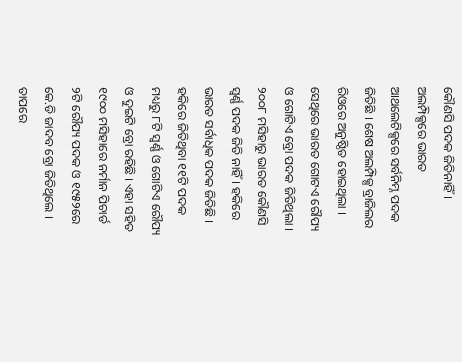କୌଣସି ପଦକ ଜିତିନାହିଁ । ଅଲମ୍ପିକ୍ସରେ ଭାରତ ଆଥଲେଟିକ୍ସରେ ସର୍ବନିମ୍ନ ପଦକ ଜିତିଛି । ଶେଷ ଅଲମ୍ପିକ୍ସ ବ୍ରାଜିଲର ରିଓରେ ଅନୁଷ୍ଠିତ ହୋଇଥିଲା । ସେଥିରେ ଭାରତ ଗୋଟଏ ରୌପ୍ୟ ଓ ଗୋଟିଏ ବ୍ରୋ ପଦକ ଜିତିଥିଲା । ୨୦୦୮ ମସିହାରୁ ଭାରତ କୌଣସି ସ୍ୱର୍ଣ୍ଣ ପଦକ ଜିତି ନାହିଁ । ହକିରେ ଭାରତ ସର୍ବାଧିକ ପଦକ ଜିତିଛି । ହକିରେ ଜିତିଥିବା ୧୧ଟି ପଦକ ମଧ୍ୟରୁ ୮ଟି ସ୍ୱର୍ଣ୍ଣ ଓ ଗୋଟିଏ ରୌପ୍ୟ ଓ ଦୁଇଟି ବ୍ରୋ ରହିଛି । ଏହା ସହିତ ୧୯୦୦ ମସିହାରେ ନର୍ମାନ ପିଚାର୍ଡ ୨ଟି ରୌପ୍ୟ ପଦକ ଓ ୧୯୫୨ରେ କେ.ଡି ଜାଦବ ବ୍ରୋ ଜିତିଥିଲେ । ତାପରେ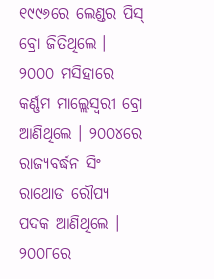୧୯୯୬ରେ ଲେଣ୍ଡର ପିସ୍ ବ୍ରୋ ଜିତିଥିଲେ । ୨୦୦୦ ମସିହାରେ କର୍ଣ୍ଣମ ମାଲ୍ଲେସ୍ୱରୀ ବ୍ରୋ ଆଣିଥିଲେ । ୨୦୦୪ରେ ରାଜ୍ୟବର୍ଦ୍ଧନ ସିଂ ରାଥୋଡ ରୌପ୍ୟ ପଦକ ଆଣିଥିଲେ । ୨୦୦୮ରେ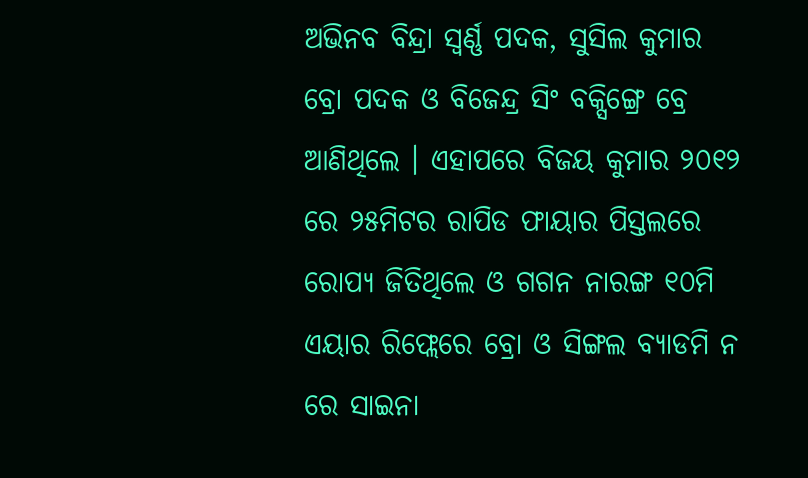ଅଭିନବ ବିନ୍ଦ୍ରା ସ୍ୱର୍ଣ୍ଣ ପଦକ, ସୁସିଲ କୁମାର ବ୍ରୋ ପଦକ ଓ ବିଜେନ୍ଦ୍ର ସିଂ ବକ୍ସିଙ୍ଗ୍ରେ ବ୍ରେ ଆଣିଥିଲେ । ଏହାପରେ ବିଜୟ କୁମାର ୨୦୧୨ ରେ ୨୫ମିଟର ରାପିଡ ଫାୟାର ପିସ୍ତଲରେ ରୋପ୍ୟ ଜିତିଥିଲେ ଓ ଗଗନ ନାରଙ୍ଗ ୧୦ମି ଏୟାର ରିଫ୍ଲେରେ ବ୍ରୋ ଓ ସିଙ୍ଗଲ ବ୍ୟାଡମି ନ ରେ ସାଇନା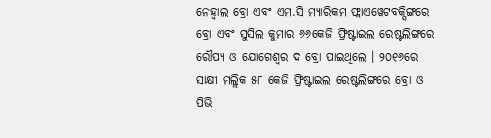ନେହ୍ୱାଲ ବ୍ରୋ ଏବଂ ଏମ.ସି ମ୍ୟାରିକମ ଫ୍ଲାଏୱେଟବକ୍ସିଙ୍ଗରେ ବ୍ରୋ ଏବଂ ସୁସିଲ କୁମାର ୬୬କେଜି ଫ୍ରିଷ୍ଟାଇଲ ରେଷ୍ଟଲିଙ୍ଗରେ ରୌପ୍ୟ ଓ ଯୋଗେଶ୍ୱର ଦ ବ୍ରୋ ପାଇଥିଲେ । ୨୦୧୬ରେ ସାକ୍ଷୀ ମଲ୍ଲିକ ୫୮ କେଜି ଫ୍ରିଷ୍ଟାଇଲ ରେଷ୍ଟଲିଙ୍ଗରେ ବ୍ରୋ ଓ ପିଭି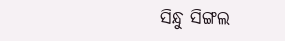ସିନ୍ଧୁ ସିଙ୍ଗଲ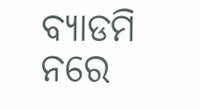ବ୍ୟାଡମି ନରେ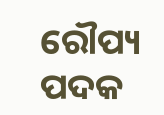ରୌପ୍ୟ ପଦକ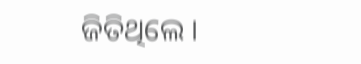ଜିତିଥିଲେ ।